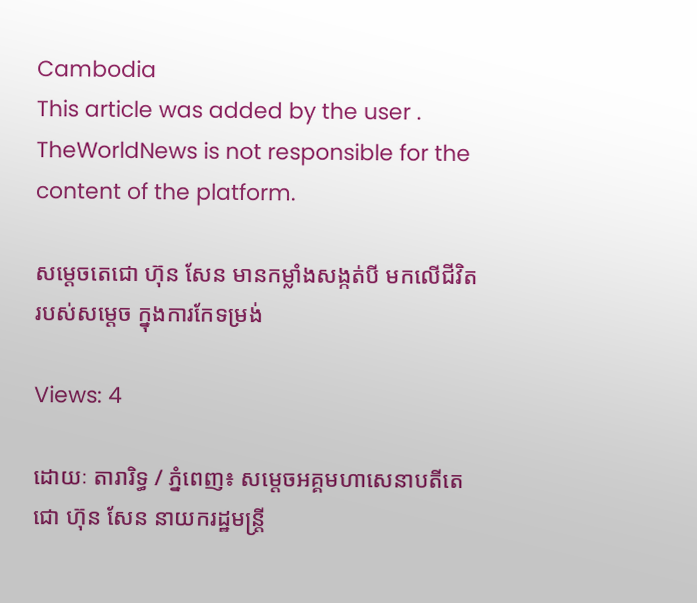Cambodia
This article was added by the user . TheWorldNews is not responsible for the content of the platform.

សម្តេចតេជោ ហ៊ុន សែន មានកម្លាំងសង្កត់បី មកលើជីវិតរបស់សម្តេច ក្នុងការកែទម្រង់

Views: 4

ដោយៈ តារារិទ្ធ / ភ្នំពេញ៖ សម្តេចអគ្គមហាសេនាបតីតេជោ ហ៊ុន សែន នាយករដ្ឋមន្ត្រី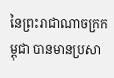នៃព្រះរាជាណាចក្រកម្ពុជា បានមានប្រសា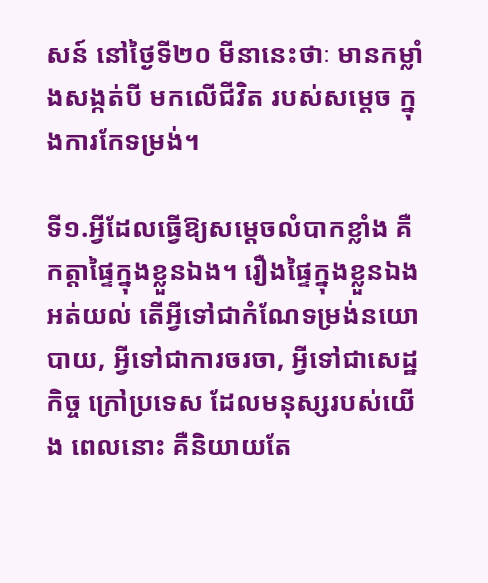សន៍ នៅថ្ងៃទី២០ មីនានេះថាៈ មានកម្លាំងសង្កត់បី មកលើជីវិត របស់សម្តេច ក្នុងការកែទម្រង់។

ទី១.អ្វីដែលធ្វើឱ្យសម្តេចលំបាកខ្លាំង គឺកត្តាផ្ទៃក្នុងខ្លួនឯង។ រឿងផ្ទៃក្នុងខ្លួនឯង អត់យល់ តើអ្វីទៅជាកំណែទម្រង់នយោ បាយ, អ្វីទៅជាការចរចា, អ្វីទៅជាសេដ្ឋកិច្ច ក្រៅប្រទេស ដែលមនុស្សរបស់យើង ពេលនោះ គឺនិយាយតែ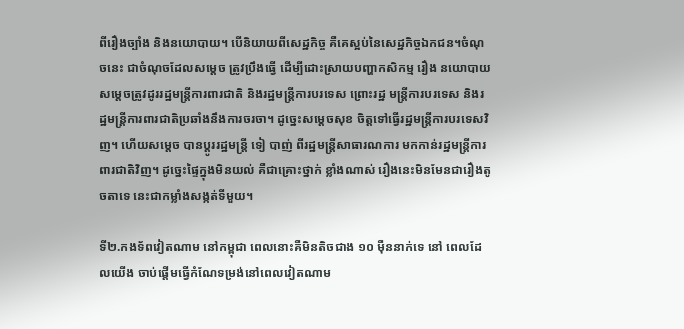ពីរឿងច្បាំង និងនយោបាយ។ បើនិយាយពីសេដ្ឋកិច្ច គឺគេស្អប់នៃសេដ្ឋកិច្ចឯកជន។ចំណុ ចនេះ ជាចំណុចដែលសម្តេច ត្រូវប្រឹងធ្វើ ដើម្បីដោះស្រាយបញ្ហាកសិកម្ម រឿង នយោបាយ សម្តេចត្រូវដូររដ្ឋមន្ត្រីការពារជាតិ និងរដ្ឋមន្ត្រីការបរទេស ព្រោះរដ្ឋ មន្ត្រីការបរទេស និងរដ្ឋមន្ត្រីការពារជាតិប្រឆាំងនឹងការចរចា។ ដូច្នេះសម្តេចសុខ ចិត្តទៅធ្វើរដ្ឋមន្ត្រីការបរទេសវិញ។ ហើយសម្តេច បានប្ដូររដ្ឋមន្ត្រី ទៀ បាញ់ ពីរដ្ឋមន្រ្តីសាធារណការ មកកាន់រដ្ឋមន្រ្តីការ ពារជាតិវិញ។ ដូច្នេះផ្ទៃក្នុងមិនយល់ គឺជាគ្រោះថ្នាក់ ខ្លាំងណាស់ រឿងនេះមិនមែនជារឿងតូចតាទេ នេះជាកម្លាំងសង្កត់ទីមួយ។

ទី២.កងទ័ពវៀតណាម នៅកម្ពុជា ពេលនោះគឺមិនតិចជាង ១០ ម៉ឺននាក់ទេ នៅ ពេលដែលយើង ចាប់ផ្ដើមធ្វើកំណែទម្រង់នៅពេលវៀតណាម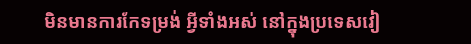មិនមានការកែទម្រង់ អ្វីទាំងអស់ នៅក្នុងប្រទេសវៀ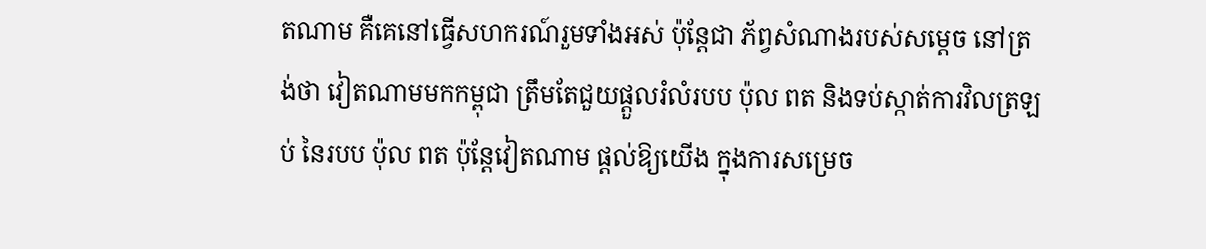តណាម គឺគេនៅធ្វើសហករណ៍រួមទាំងអស់ ប៉ុន្តែជា ភ័ព្វសំណាងរបស់សម្តេច នៅត្រង់ថា វៀតណាមមកកម្ពុជា ត្រឹមតែជួយផ្ដួលរំលំរបប ប៉ុល ពត និងទប់ស្កាត់ការវិលត្រឡប់ នៃរបប ប៉ុល ពត ប៉ុន្តែវៀតណាម ផ្ដល់ឱ្យយើង ក្នុងការសម្រេច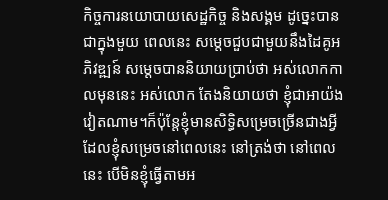កិច្ចការនយោបាយសេដ្ឋកិច្ច និងសង្គម ដូច្នេះបានជាក្នុងមួយ ពេលនេះ សម្តេចជួបជាមួយនឹងដៃគូអភិវឌ្ឍន៍ សម្តេចបាននិយាយប្រាប់ថា អស់លោកកាលមុននេះ អស់លោក តែងនិយាយថា ខ្ញុំជាអាយ៉ងវៀតណាម។ក៏ប៉ុន្តែខ្ញុំមានសិទ្ធិសម្រេចច្រើនជាងអ្វី ដែលខ្ញុំសម្រេចនៅពេលនេះ នៅត្រង់ថា នៅពេលនេះ បើមិនខ្ញុំធ្វើតាមអ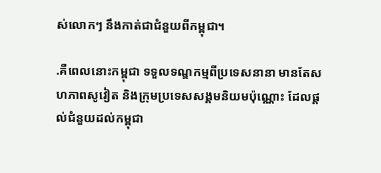ស់លោកៗ នឹងកាត់ជាជំនួយពីកម្ពុជា។

.គឺពេលនោះកម្ពុជា ទទួលទណ្ឌកម្មពីប្រទេសនានា មានតែសហភាពសូវៀត និងក្រុមប្រទេសសង្គមនិយមប៉ុណ្ណោះ ដែលផ្ដល់ជំនួយដល់កម្ពុជា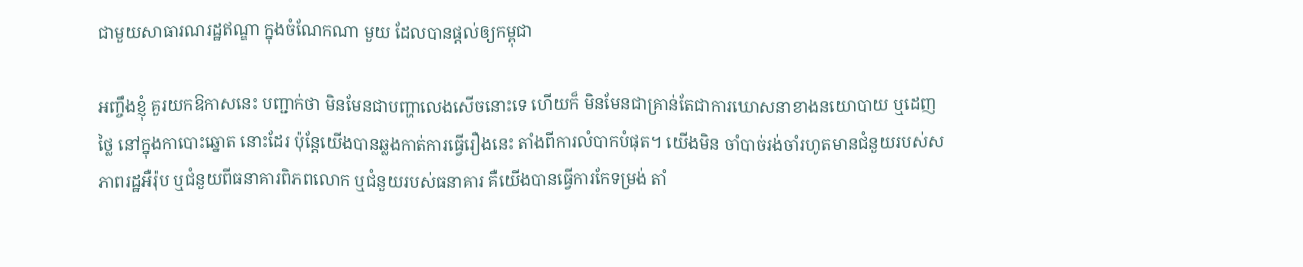ជាមួយសាធារណរដ្ឋឥណ្ឌា ក្នុងចំណែកណា មួយ ដែលបានផ្ដល់ឲ្យកម្ពុជា

អញ្ចឹងខ្ញុំ គួរយកឱកាសនេះ បញ្ជាក់ថា មិនមែនជាបញ្ហាលេងសើចនោះទេ ហើយក៏ មិនមែនជាគ្រាន់តែជាការឃោសនាខាងនយោបាយ ឬដេញថ្លៃ នៅក្នុងកាបោះឆ្នោត នោះដែរ ប៉ុន្តែយើងបានឆ្លងកាត់ការធ្វើរឿងនេះ តាំងពីការលំបាកបំផុត។ យើងមិន ចាំបាច់រង់ចាំរហូតមានជំនួយរបស់សភាពរដ្ឋអឺរ៉ុប ឬជំនួយពីធនាគារពិភពលោក ឬជំនួយរបស់ធនាគារ គឺយើងបានធ្វើការកែទម្រង់ តាំ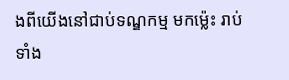ងពីយើងនៅជាប់ទណ្ឌកម្ម មកម៉្លេះ រាប់ទាំង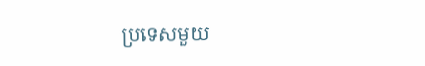ប្រទេសមួយ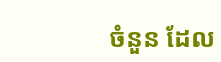ចំនួន ដែល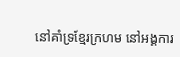នៅគាំទ្រខ្មែរក្រហម នៅអង្គការ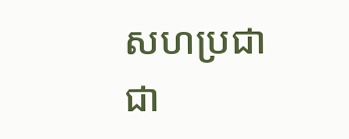សហប្រជាជា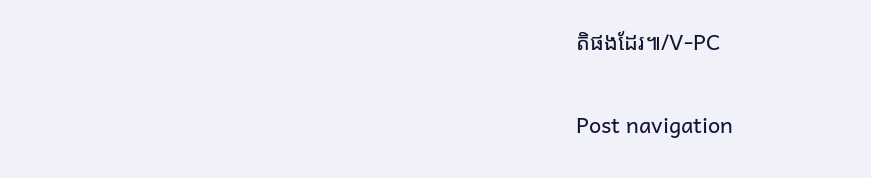តិផងដែរ៕/V-PC

Post navigation